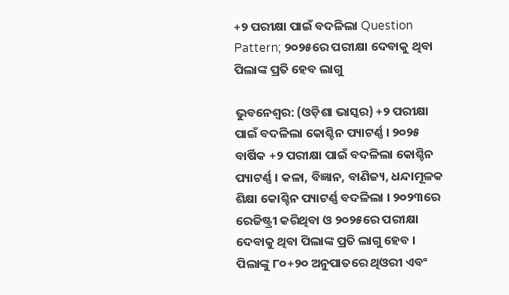+୨ ପରୀକ୍ଷା ପାଇଁ ବଦଳିଲା Question Pattern; ୨୦୨୫ରେ ପରୀକ୍ଷା ଦେବାକୁ ଥିବା ପିଲାଙ୍କ ପ୍ରତି ହେବ ଲାଗୁ

ଭୁବନେଶ୍ୱର: (ଓଡ଼ିଶା ଭାସ୍କର) +୨ ପରୀକ୍ଷା ପାଇଁ ବଦଳିଲା କୋଶ୍ଚିନ ପ୍ୟାଟର୍ଣ୍ଣ । ୨୦୨୫ ବାର୍ଷିକ +୨ ପରୀକ୍ଷା ପାଇଁ ବଦଳିଲା କୋଶ୍ଚିନ ପ୍ୟାଟର୍ଣ୍ଣ । କଳା, ବିଜ୍ଞାନ, ବାଣିଜ୍ୟ, ଧନ୍ଦାମୂଳକ ଶିକ୍ଷା କୋଶ୍ଚିନ ପ୍ୟାଟର୍ଣ୍ଣ ବଦଳିଲା । ୨୦୨୩ରେ ରେଜିଷ୍ଟ୍ରୀ କରିଥିବା ଓ ୨୦୨୫ରେ ପରୀକ୍ଷା ଦେବାକୁ ଥିବା ପିଲାଙ୍କ ପ୍ରତି ଲାଗୁ ହେବ । ପିଲାଙ୍କୁ ୮୦+୨୦ ଅନୁପାତରେ ଥିଓରୀ ଏବଂ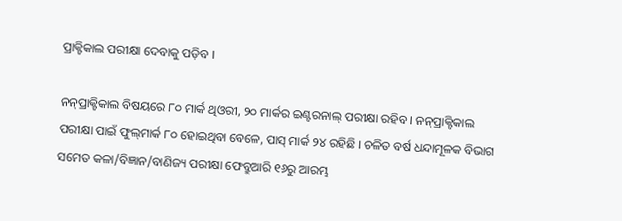ପ୍ରାକ୍ଟିକାଲ ପରୀକ୍ଷା ଦେବାକୁ ପଡ଼ିବ ।

ନନ୍‌ପ୍ରାକ୍ଟିକାଲ ବିଷୟରେ ୮୦ ମାର୍କ ଥିଓରୀ, ୨୦ ମାର୍କର ଇଣ୍ଟରନାଲ୍‌ ପରୀକ୍ଷା ରହିବ । ନନ୍‌ପ୍ରାକ୍ଟିକାଲ ପରୀକ୍ଷା ପାଇଁ ଫୁଲ୍‌ମାର୍କ ୮୦ ହୋଇଥିବା ବେଳେ, ପାସ୍‌ ମାର୍କ ୨୪ ରହିଛି । ଚଳିତ ବର୍ଷ ଧନ୍ଦାମୂଳକ ବିଭାଗ ସମେତ କଳା/ବିଜ୍ଞାନ/ବାଣିଜ୍ୟ ପରୀକ୍ଷା ଫେବ୍ରୁଆରି ୧୬ରୁ ଆରମ୍ଭ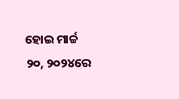ହୋଇ ମାର୍ଚ୍ଚ ୨୦, ୨୦୨୪ରେ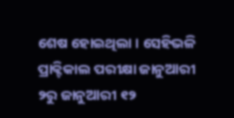ଶେଷ ହୋଇଥିଲା । ସେହିଭଳି ପ୍ରାକ୍ଟିକାଲ ପରୀକ୍ଷା ଜାନୁଆରୀ ୨ରୁ ଜାନୁଆରୀ ୧୨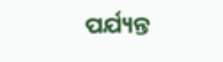ପର୍ଯ୍ୟନ୍ତ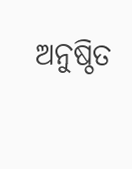ଅନୁଷ୍ଠିତ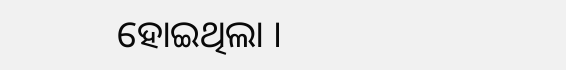ହୋଇଥିଲା ।